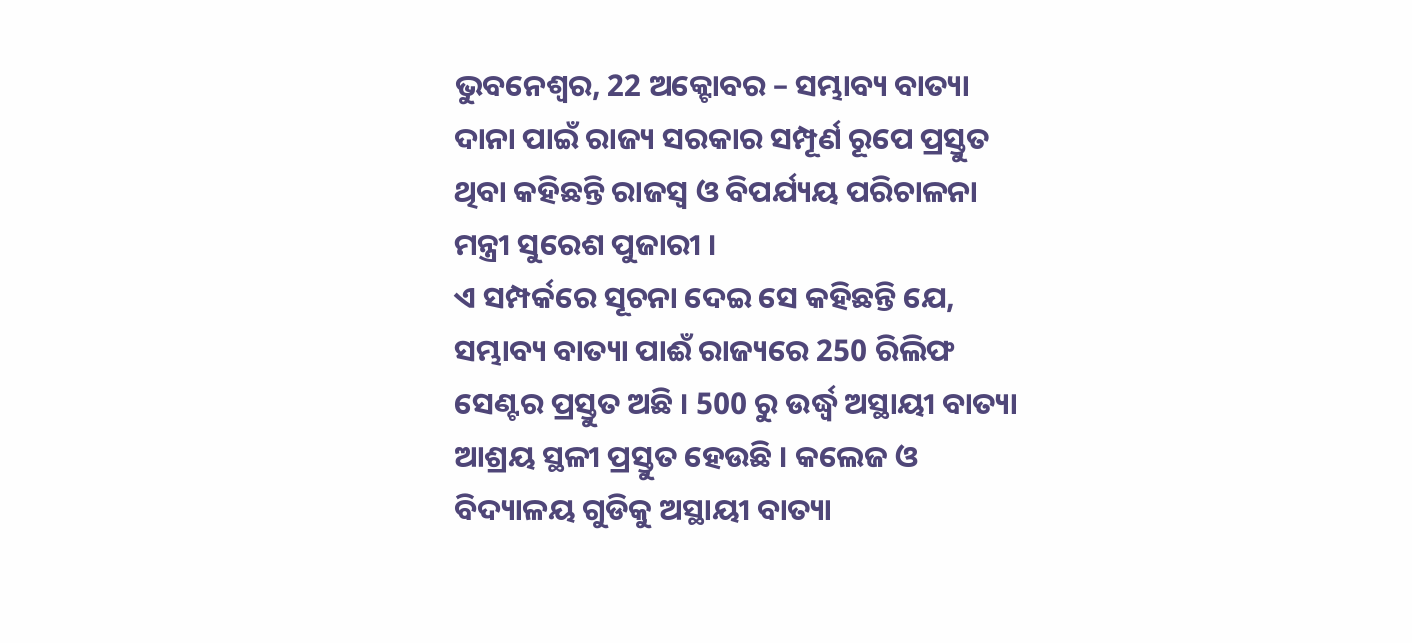ଭୁବନେଶ୍ୱର, 22 ଅକ୍ଟୋବର – ସମ୍ଭାବ୍ୟ ବାତ୍ୟା ଦାନା ପାଇଁ ରାଜ୍ୟ ସରକାର ସମ୍ପୂର୍ଣ ରୂପେ ପ୍ରସ୍ତୁତ ଥିବା କହିଛନ୍ତି ରାଜସ୍ୱ ଓ ବିପର୍ଯ୍ୟୟ ପରିଚାଳନା ମନ୍ତ୍ରୀ ସୁରେଶ ପୁଜାରୀ ।
ଏ ସମ୍ପର୍କରେ ସୂଚନା ଦେଇ ସେ କହିଛନ୍ତି ଯେ, ସମ୍ଭାବ୍ୟ ବାତ୍ୟା ପାଈଁ ରାଜ୍ୟରେ 250 ରିଲିଫ ସେଣ୍ଟର ପ୍ରସ୍ତୁତ ଅଛି । 500 ରୁ ଉର୍ଦ୍ଧ୍ୱ ଅସ୍ଥାୟୀ ବାତ୍ୟା ଆଶ୍ରୟ ସ୍ଥଳୀ ପ୍ରସ୍ତୁତ ହେଉଛି । କଲେଜ ଓ ବିଦ୍ୟାଳୟ ଗୁଡିକୁ ଅସ୍ଥାୟୀ ବାତ୍ୟା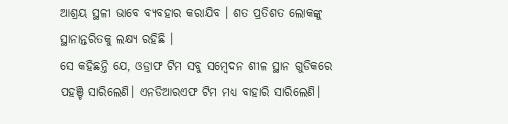ଆଶ୍ରୟ ସ୍ଥଳୀ ଭାବେ ବ୍ୟବହାର କରାଯିବ । ଶତ ପ୍ରତିଶତ ଲୋକଙ୍କୁ ସ୍ଥାନାନ୍ତରିତକୁ ଲକ୍ଷ୍ୟ ରହିଛି ।
ସେ କହିଛନ୍ତି ଯେ, ଓଡ୍ରାଫ ଟିମ ସବୁ ସମ୍ବେଦନ ଶୀଳ ସ୍ଥାନ ଗୁଡିକରେ ପହଞ୍ଚି ସାରିଲେଣି। ଏନଡିଆରଏଫ ଟିମ ମଧ୍ୟ ବାହାରି ସାରିଲେଣି।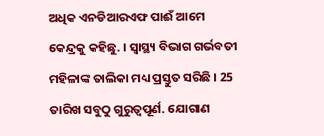ଅଧିକ ଏନଡିଆରଏଫ ପାଈଁ ଆମେ କେନ୍ଦ୍ରକୁ କହିଛୁ. । ସ୍ୱାସ୍ଥ୍ୟ ବିଭାଗ ଗର୍ଭବତୀ ମହିଳାଙ୍କ ତାଲିକା ମଧ୍ୟ ପ୍ରସ୍ତୁତ ସରିଛି । 25 ତାରିଖ ସବୁଠୁ ଗୁରୁତ୍ୱପୂର୍ଣ. ଯୋଗାଣ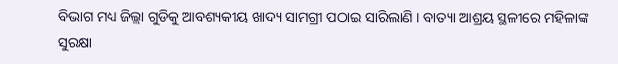ବିଭାଗ ମଧ୍ୟ ଜିଲ୍ଲା ଗୁଡିକୁ ଆବଶ୍ୟକୀୟ ଖାଦ୍ୟ ସାମଗ୍ରୀ ପଠାଇ ସାରିଲାଣି । ବାତ୍ୟା ଆଶ୍ରୟ ସ୍ଥଳୀରେ ମହିଳାଙ୍କ ସୁରକ୍ଷା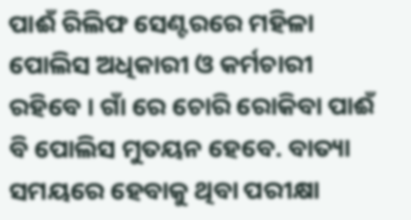ପାଈଁ ରିଲିଫ ସେଣ୍ଟରରେ ମହିଳା ପୋଲିସ ଅଧିକାରୀ ଓ କର୍ମଚାରୀ ରହିବେ । ଗାଁ ରେ ଚୋରି ରୋକିବା ପାଈଁ ବି ପୋଲିସ ମୁତୟନ ହେବେ. ବାତ୍ୟା ସମୟରେ ହେବାକୁ ଥିବା ପରୀକ୍ଷା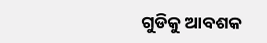ଗୁଡିକୁ ଆବଶକ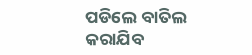ପଡିଲେ ବାତିଲ କରାଯିବ